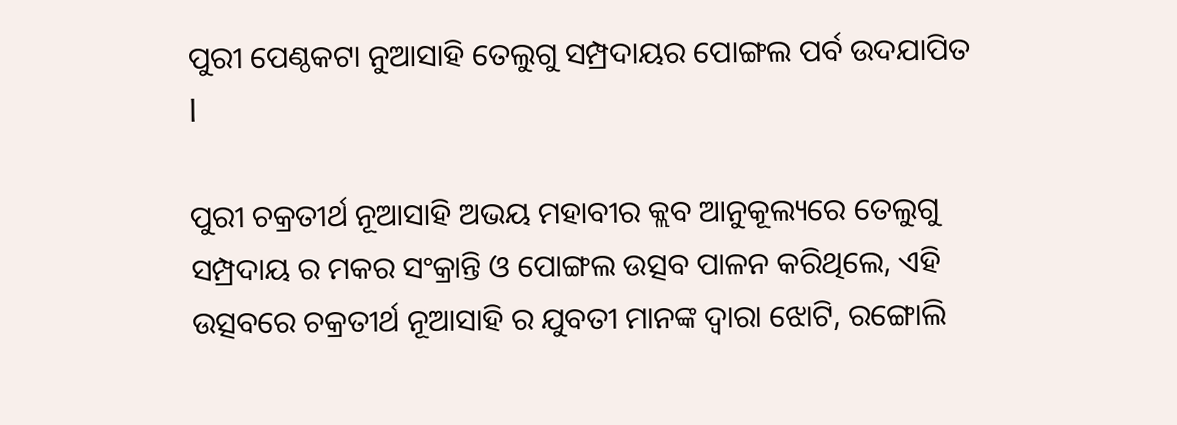ପୁରୀ ପେଣ୍ଠକଟା ନୁଆସାହି ତେଲୁଗୁ ସମ୍ପ୍ରଦାୟର ପୋଙ୍ଗଲ ପର୍ବ ଉଦଯାପିତ l

ପୁରୀ ଚକ୍ରତୀର୍ଥ ନୂଆସାହି ଅଭୟ ମହାବୀର କ୍ଲବ ଆନୁକୂଲ୍ୟରେ ତେଲୁଗୁ ସମ୍ପ୍ରଦାୟ ର ମକର ସଂକ୍ରାନ୍ତି ଓ ପୋଙ୍ଗଲ ଉତ୍ସବ ପାଳନ କରିଥିଲେ, ଏହି ଉତ୍ସବରେ ଚକ୍ରତୀର୍ଥ ନୂଆସାହି ର ଯୁବତୀ ମାନଙ୍କ ଦ୍ଵାରା ଝୋଟି, ରଙ୍ଗୋଲି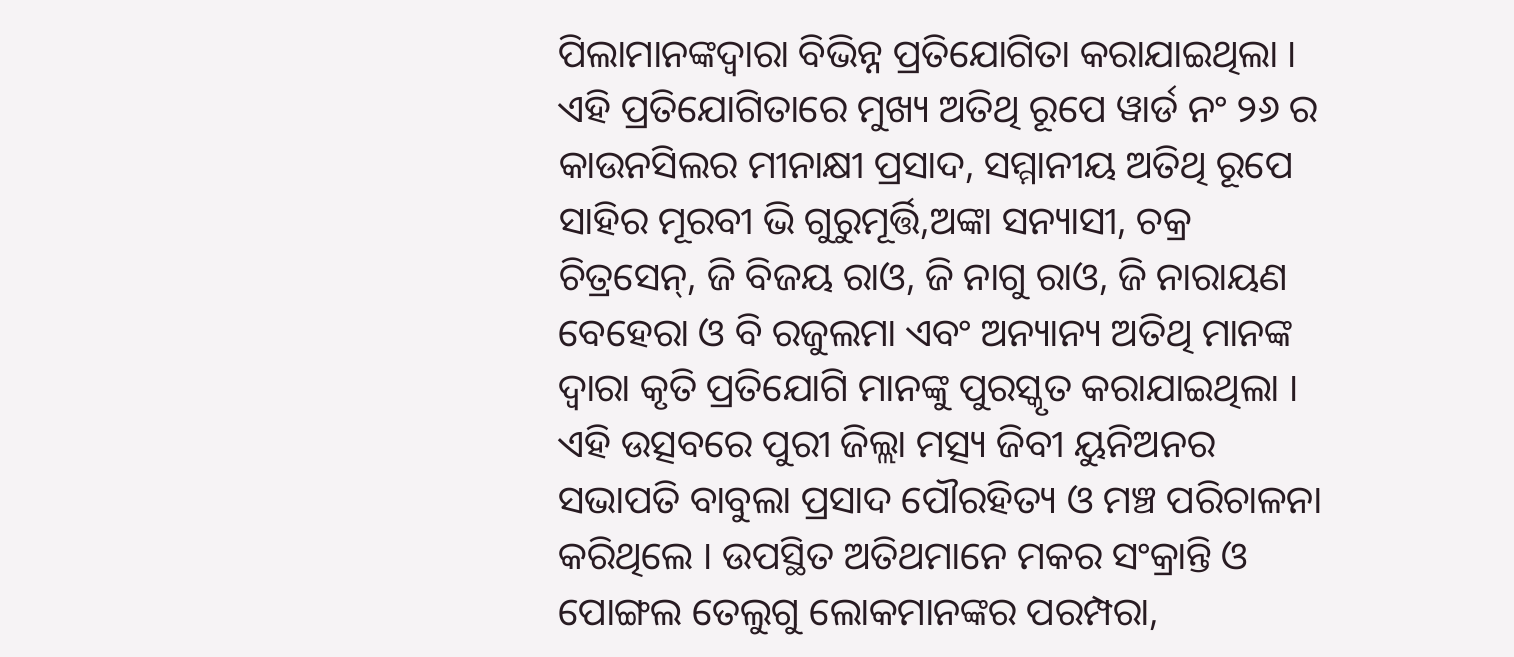ପିଲାମାନଙ୍କଦ୍ୱାରା ବିଭିନ୍ନ ପ୍ରତିଯୋଗିତା କରାଯାଇଥିଲା । ଏହି ପ୍ରତିଯୋଗିତାରେ ମୁଖ୍ୟ ଅତିଥି ରୂପେ ୱାର୍ଡ ନଂ ୨୬ ର କାଉନସିଲର ମୀନାକ୍ଷୀ ପ୍ରସାଦ, ସମ୍ମାନୀୟ ଅତିଥି ରୂପେ ସାହିର ମୂରବୀ ଭି ଗୁରୁମୂର୍ତ୍ତି,ଅଙ୍କା ସନ୍ୟାସୀ, ଚକ୍ର ଚିତ୍ରସେନ୍, ଜି ବିଜୟ ରାଓ, ଜି ନାଗୁ ରାଓ, ଜି ନାରାୟଣ ବେହେରା ଓ ବି ରଜୁଲମା ଏବଂ ଅନ୍ୟାନ୍ୟ ଅତିଥି ମାନଙ୍କ ଦ୍ଵାରା କୃତି ପ୍ରତିଯୋଗି ମାନଙ୍କୁ ପୁରସ୍କୃତ କରାଯାଇଥିଲା । ଏହି ଉତ୍ସବରେ ପୁରୀ ଜିଲ୍ଲା ମତ୍ସ୍ୟ ଜିବୀ ୟୁନିଅନର ସଭାପତି ବାବୁଲା ପ୍ରସାଦ ପୌରହିତ୍ୟ ଓ ମଞ୍ଚ ପରିଚାଳନା କରିଥିଲେ । ଉପସ୍ଥିତ ଅତିଥମାନେ ମକର ସଂକ୍ରାନ୍ତି ଓ ପୋଙ୍ଗଲ ତେଲୁଗୁ ଲୋକମାନଙ୍କର ପରମ୍ପରା,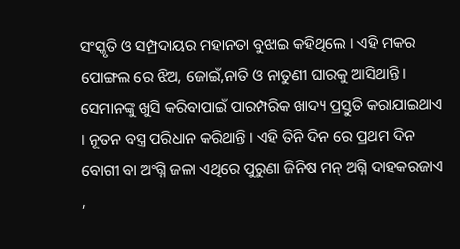ସଂସ୍କୃତି ଓ ସମ୍ପ୍ରଦାୟର ମହାନତା ବୁଝାଇ କହିଥିଲେ । ଏହି ମକର ପୋଙ୍ଗଲ ରେ ଝିଅ, ଜୋଇଁ,ନାତି ଓ ନାତୁଣୀ ଘାରକୁ ଆସିଥାନ୍ତି । ସେମାନଙ୍କୁ ଖୁସି କରିବାପାଇଁ ପାରମ୍ପରିକ ଖାଦ୍ୟ ପ୍ରସ୍ତୁତି କରାଯାଇଥାଏ । ନୂତନ ବସ୍ତ୍ର ପରିଧାନ କରିଥାନ୍ତି । ଏହି ତିନି ଦିନ ରେ ପ୍ରଥମ ଦିନ ବୋଗୀ ବା ଅଂଗ୍ନି ଜଳା ଏଥିରେ ପୁରୁଣା ଜିନିଷ ମନ୍ ଅଗ୍ନି ଦାହକରଜାଏ ,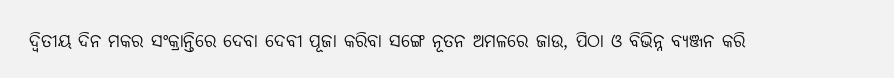ଦ୍ୱିତୀୟ ଦିନ ମକର ସଂକ୍ରାନ୍ତିରେ ଦେବା ଦେବୀ ପୂଜା କରିବା ସଙ୍ଗେ ନୂତନ ଅମଳରେ ଜାଉ, ପିଠା ଓ ବିଭିନ୍ନ ବ୍ୟଞ୍ଜନ କରି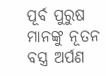ପୂର୍ବ ପୁରୁଷ ମାନଙ୍କୁ ନୂତନ ବସ୍ତ୍ର ଅର୍ପଣ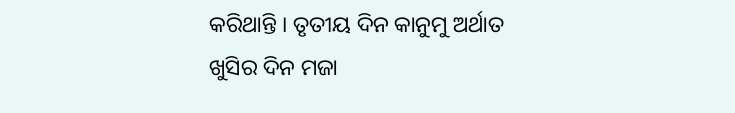କରିଥାନ୍ତି । ତୃତୀୟ ଦିନ କାନୁମୁ ଅର୍ଥାତ ଖୁସିର ଦିନ ମଜା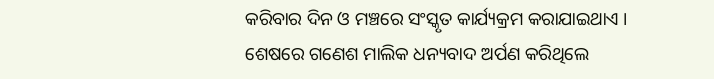କରିବାର ଦିନ ଓ ମଞ୍ଚରେ ସଂସ୍କୃତ କାର୍ଯ୍ୟକ୍ରମ କରାଯାଇଥାଏ । ଶେଷରେ ଗଣେଶ ମାଲିକ ଧନ୍ୟବାଦ ଅର୍ପଣ କରିଥିଲେ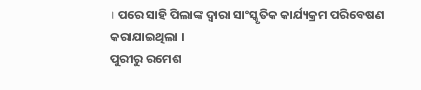। ପରେ ସାହି ପିଲାଙ୍କ ଦ୍ଵାରା ସାଂସ୍କୃତିକ କାର୍ଯ୍ୟକ୍ରମ ପରିବେଷଣ କରାଯାଇଥିଲା ।
ପୁରୀରୁ ରମେଶ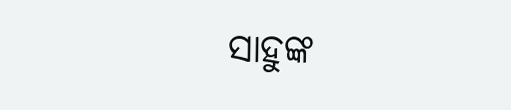ସାହୁଙ୍କ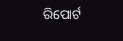ରିପୋର୍ଟ